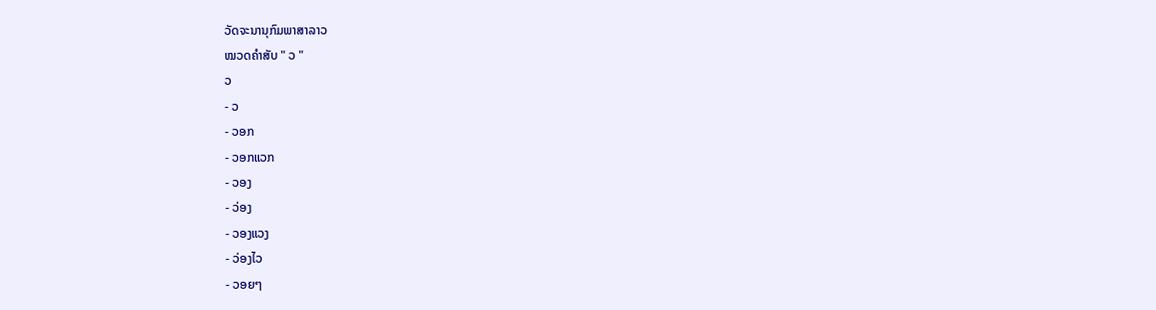ວັດຈະນານຸກົມພາສາລາວ
ໝວດຄໍາສັບ " ວ "
ວ
- ວ
- ວອກ
- ວອກແວກ
- ວອງ
- ວ່ອງ
- ວອງແວງ
- ວ່ອງໄວ
- ວອຍໆ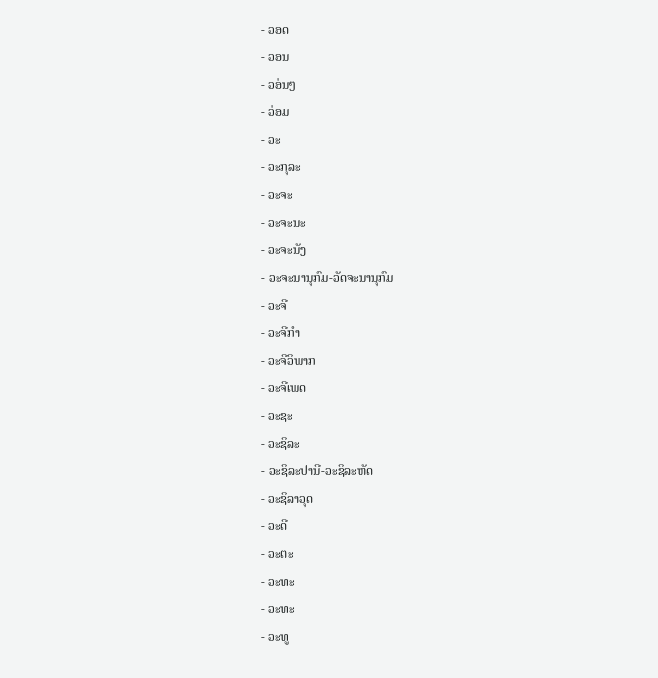- ວອດ
- ວອນ
- ວອ່ນໆ
- ວ່ອມ
- ວະ
- ວະກຸລະ
- ວະຈະ
- ວະຈະນະ
- ວະຈະນັງ
- ວະຈະນານຸກົມ-ວັດຈະນານຸກົມ
- ວະຈີ
- ວະຈີກຳ
- ວະຈີວິພາກ
- ວະຈີເພດ
- ວະຊະ
- ວະຊິລະ
- ວະຊິລະປານີ-ວະຊິລະຫັດ
- ວະຊິລາວຸດ
- ວະດີ
- ວະຕະ
- ວະທະ
- ວະທະ
- ວະທູ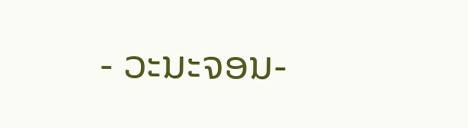- ວະນະຈອນ-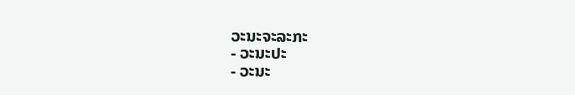ວະນະຈະລະກະ
- ວະນະປະ
- ວະນະ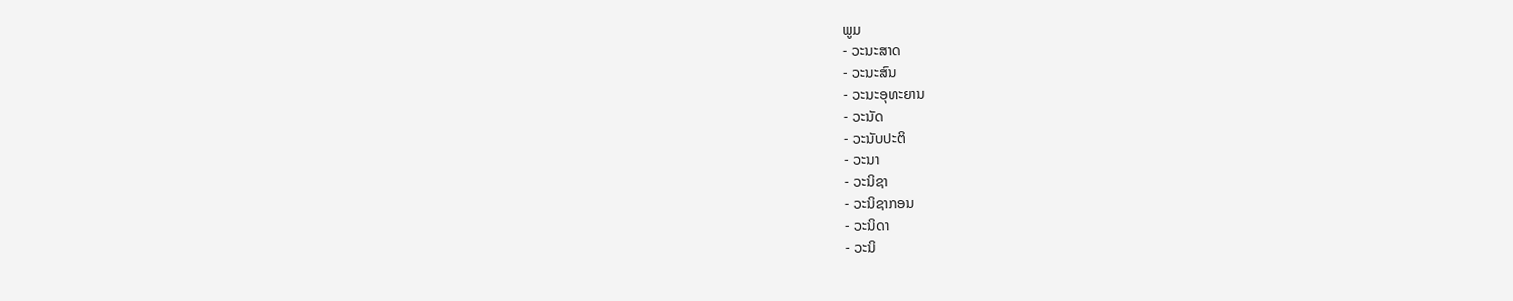ພູມ
- ວະນະສາດ
- ວະນະສົນ
- ວະນະອຸທະຍານ
- ວະນັດ
- ວະນັບປະຕິ
- ວະນາ
- ວະນິຊາ
- ວະນິຊາກອນ
- ວະນິດາ
- ວະນິ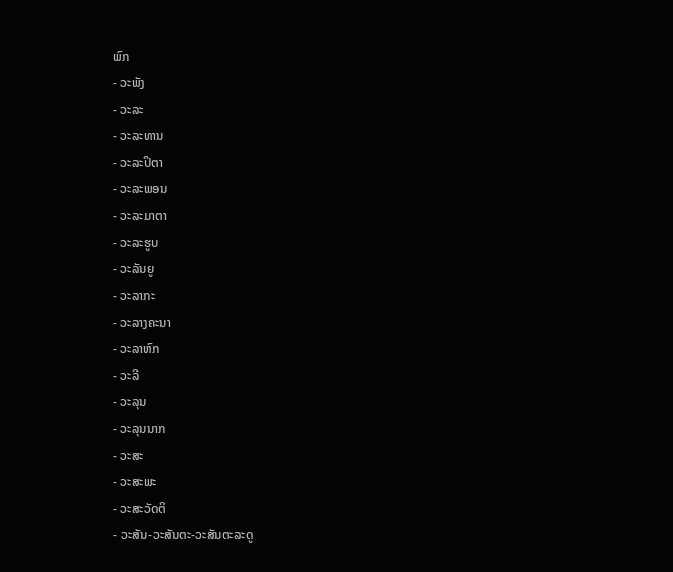ພົກ
- ວະພັງ
- ວະລະ
- ວະລະທານ
- ວະລະປິຕາ
- ວະລະພອນ
- ວະລະມາຕາ
- ວະລະຮູບ
- ວະລັນຍູ
- ວະລາກະ
- ວະລາງຄະນາ
- ວະລາຫົກ
- ວະລີ
- ວະລຸນ
- ວະລຸນນາກ
- ວະສະ
- ວະສະພະ
- ວະສະວັດຕິ
- ວະສັນ-ວະສັນຕະ-ວະສັນຕະລະດູ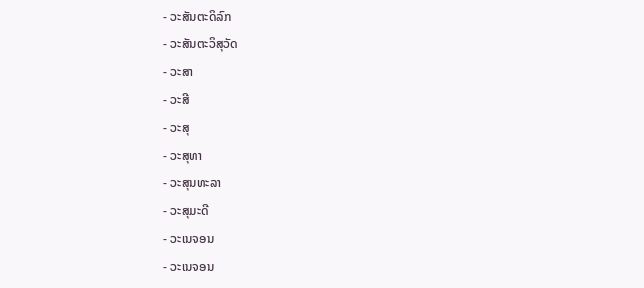- ວະສັນຕະດິລົກ
- ວະສັນຕະວິສຸວັດ
- ວະສາ
- ວະສີ
- ວະສຸ
- ວະສຸທາ
- ວະສຸນທະລາ
- ວະສຸມະດີ
- ວະເນຈອນ
- ວະເນຈອນ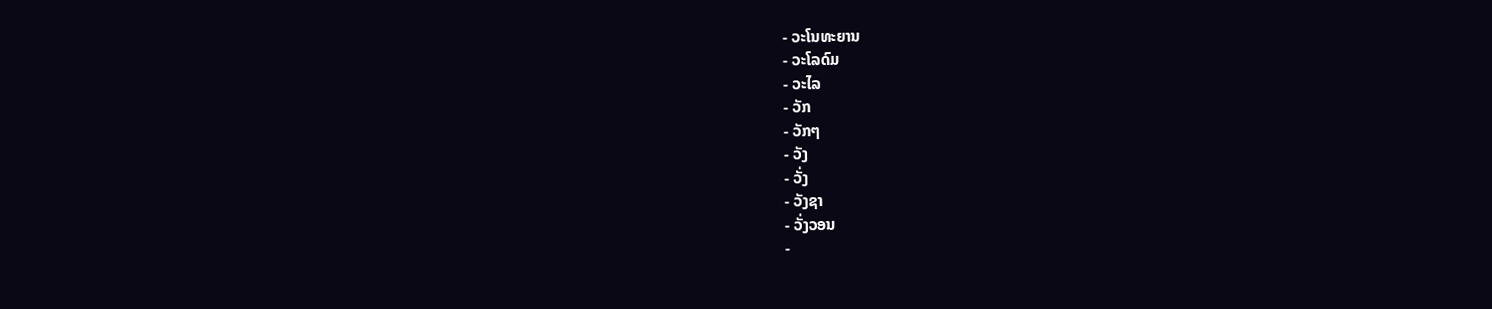- ວະໂນທະຍານ
- ວະໂລດົມ
- ວະໄລ
- ວັກ
- ວັກໆ
- ວັງ
- ວັ່ງ
- ວັງຊາ
- ວັ່ງວອນ
-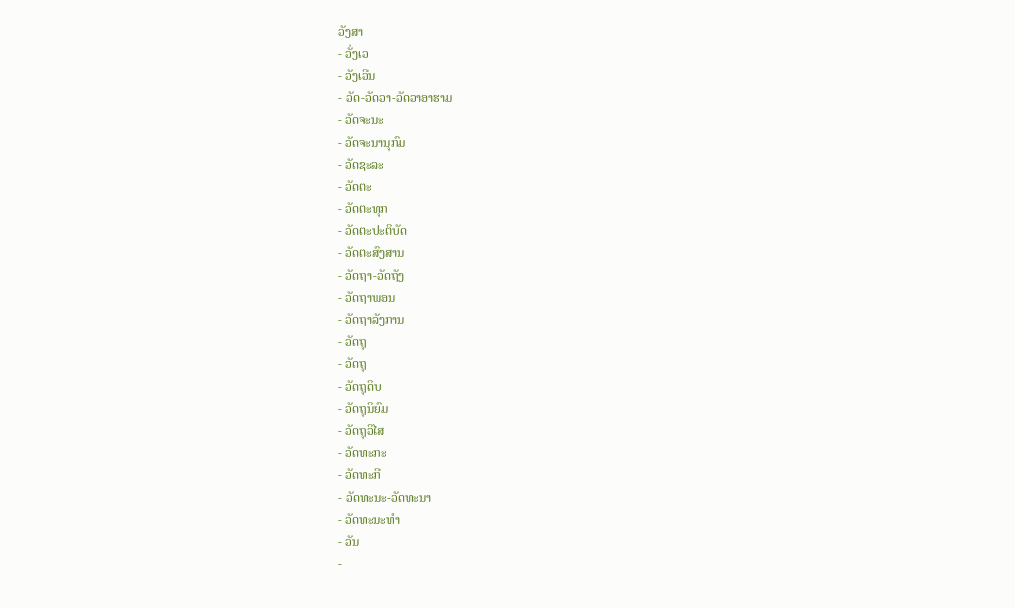ວັງສາ
- ວັ່ງເວ
- ວັງເວີນ
- ວັດ-ວັດວາ-ວັດວາອາຮາມ
- ວັດຈະນະ
- ວັດຈະນານຸກົມ
- ວັດຊະລະ
- ວັດຕະ
- ວັດຕະທຸກ
- ວັດຕະປະຕິບັດ
- ວັດຕະສົງສານ
- ວັດຖາ-ວັດຖັງ
- ວັດຖາພອນ
- ວັດຖາລັງການ
- ວັດຖຸ
- ວັດຖຸ
- ວັດຖຸດິບ
- ວັດຖຸນິຍົມ
- ວັດຖຸວິໄສ
- ວັດທະກະ
- ວັດທະກີ
- ວັດທະນະ-ວັດທະນາ
- ວັດທະນະທຳ
- ວັນ
-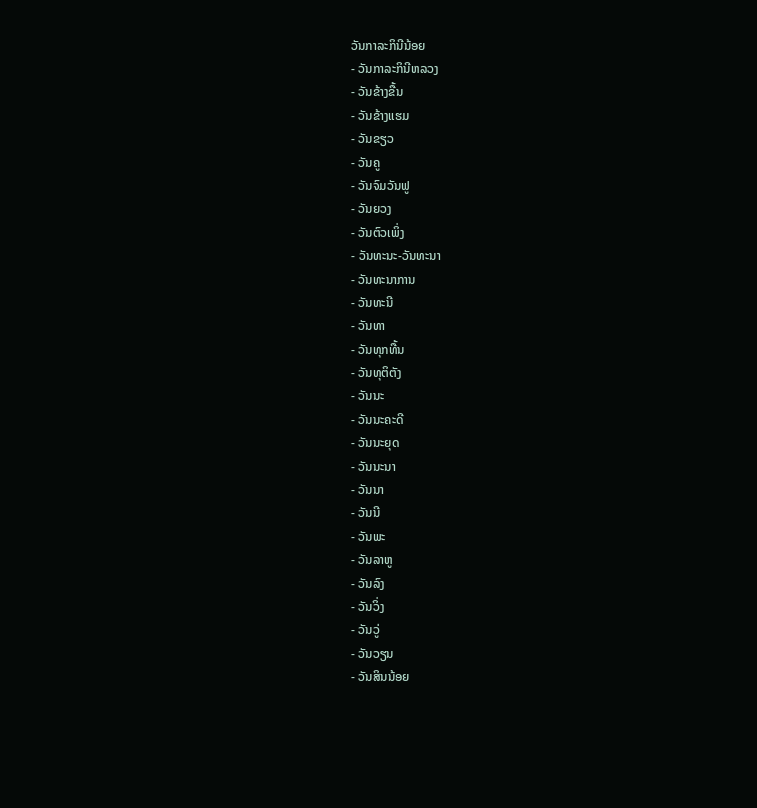ວັນກາລະກິນີນ້ອຍ
- ວັນກາລະກິນີຫລວງ
- ວັນຂ້າງຂື້ນ
- ວັນຂ້າງແຮມ
- ວັນຂຽວ
- ວັນຄູ
- ວັນຈົມວັນຟູ
- ວັນຍວງ
- ວັນຕົວເພິ່ງ
- ວັນທະນະ-ວັນທະນາ
- ວັນທະນາການ
- ວັນທະນີ
- ວັນທາ
- ວັນທຸກທື້ນ
- ວັນທຸຕິຕັງ
- ວັນນະ
- ວັນນະຄະດີ
- ວັນນະຍຸດ
- ວັນນະນາ
- ວັນນາ
- ວັນນີ
- ວັນພະ
- ວັນລາຫູ
- ວັນລົງ
- ວັນວິ່ງ
- ວັນວູ່
- ວັນວຽນ
- ວັນສິນນ້ອຍ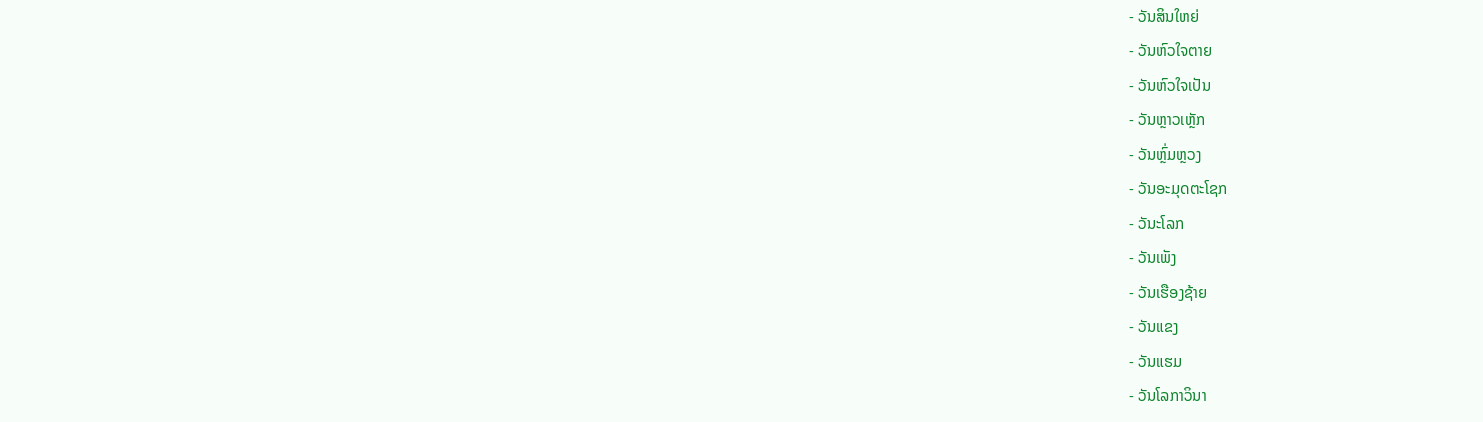- ວັນສິນໃຫຍ່
- ວັນຫົວໃຈຕາຍ
- ວັນຫົວໃຈເປັນ
- ວັນຫຼາວເຫຼັກ
- ວັນຫຼົ່ມຫຼວງ
- ວັນອະມຸດຕະໂຊກ
- ວັນະໂລກ
- ວັນເພັງ
- ວັນເຮືອງຊ້າຍ
- ວັນແຂງ
- ວັນແຮມ
- ວັນໂລກາວິນາ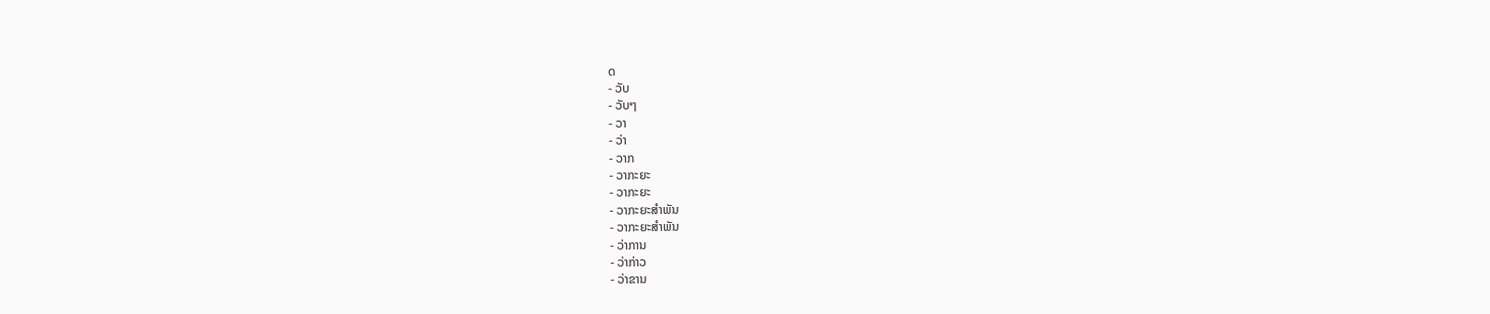ດ
- ວັບ
- ວັບໆ
- ວາ
- ວ່າ
- ວາກ
- ວາກະຍະ
- ວາກະຍະ
- ວາກະຍະສຳພັນ
- ວາກະຍະສຳພັນ
- ວ່າການ
- ວ່າກ່າວ
- ວ່າຂານ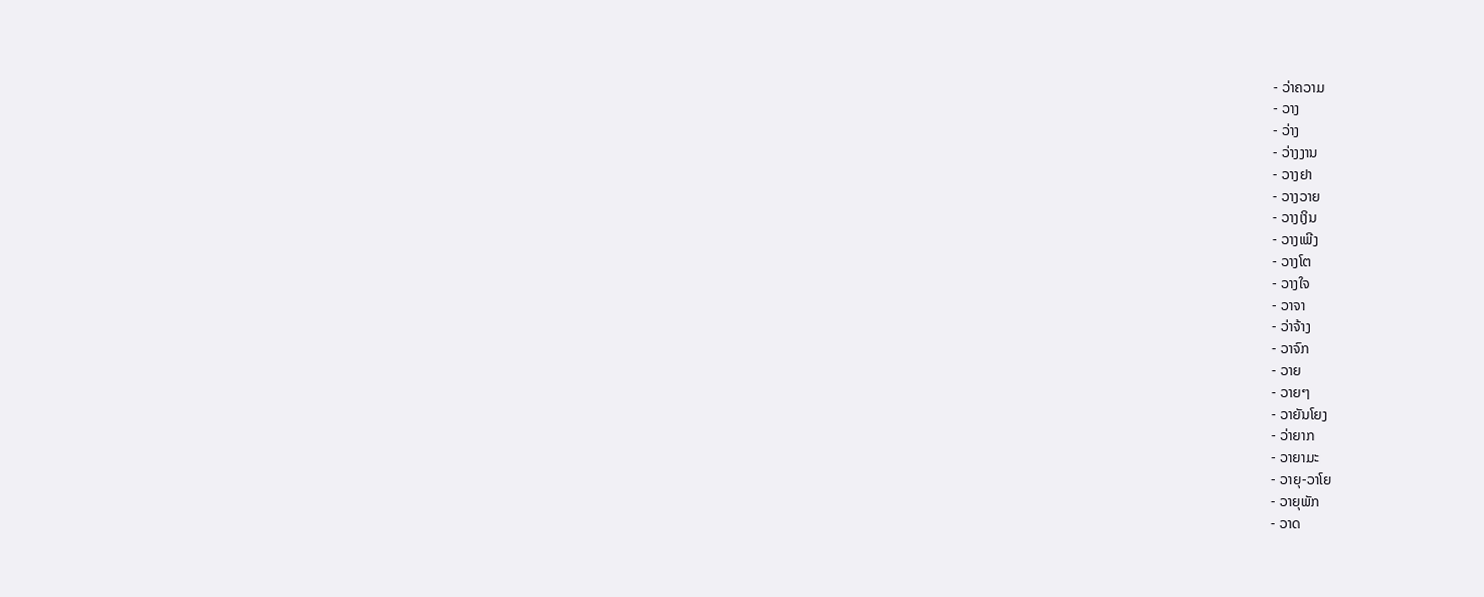- ວ່າຄວາມ
- ວາງ
- ວ່າງ
- ວ່າງງານ
- ວາງຢາ
- ວາງວາຍ
- ວາງເງິນ
- ວາງເພີງ
- ວາງໂຕ
- ວາງໃຈ
- ວາຈາ
- ວ່າຈ້າງ
- ວາຈົກ
- ວາຍ
- ວາຍໆ
- ວາຍັນໂຍງ
- ວ່າຍາກ
- ວາຍາມະ
- ວາຍຸ-ວາໂຍ
- ວາຍຸພັກ
- ວາດ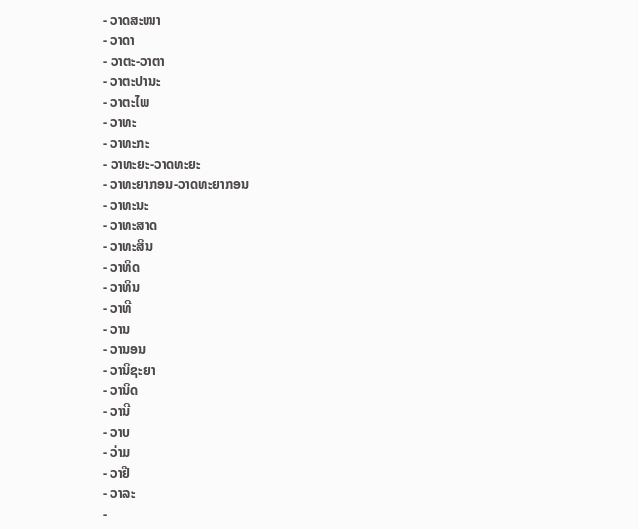- ວາດສະໜາ
- ວາດາ
- ວາຕະ-ວາຕາ
- ວາຕະປານະ
- ວາຕະໄພ
- ວາທະ
- ວາທະກະ
- ວາທະຍະ-ວາດທະຍະ
- ວາທະຍາກອນ-ວາດທະຍາກອນ
- ວາທະນະ
- ວາທະສາດ
- ວາທະສິນ
- ວາທິດ
- ວາທິນ
- ວາທີ
- ວານ
- ວານອນ
- ວານິຊະຍາ
- ວານິດ
- ວານີ
- ວາບ
- ວ່າມ
- ວາຢີ
- ວາລະ
-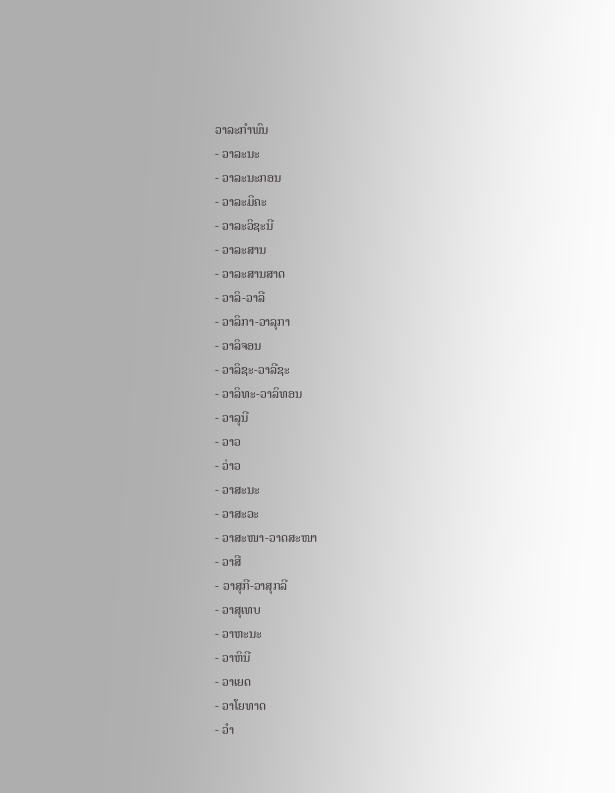ວາລະກຳພົນ
- ວາລະນະ
- ວາລະນະກອນ
- ວາລະມິຄະ
- ວາລະວິຊະນີ
- ວາລະສານ
- ວາລະສານສາດ
- ວາລິ-ວາລີ
- ວາລິກາ-ວາລຸກາ
- ວາລິຈອນ
- ວາລິຊະ-ວາລີຊະ
- ວາລິທະ-ວາລິທອນ
- ວາລຸນີ
- ວາວ
- ວ່າວ
- ວາສະນະ
- ວາສະວະ
- ວາສະໜາ-ວາດສະໜາ
- ວາສີ
- ວາສຸກີ-ວາສຸກລີ
- ວາສຸເທບ
- ວາຫະນະ
- ວາຫິນີ
- ວາເຍດ
- ວາໂຍທາດ
- ວຳ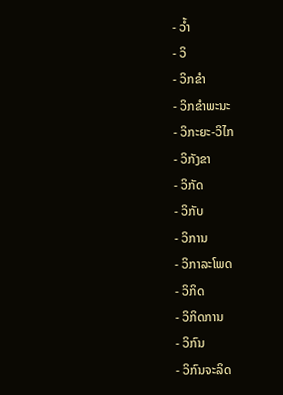- ວ້ຳ
- ວິ
- ວິກຂຳ
- ວິກຂຳພະນະ
- ວິກະຍະ-ວິໄກ
- ວິກັງຂາ
- ວິກັດ
- ວິກັບ
- ວິການ
- ວິກາລະໂພດ
- ວິກິດ
- ວິກິດການ
- ວິກົນ
- ວິກົນຈະລິດ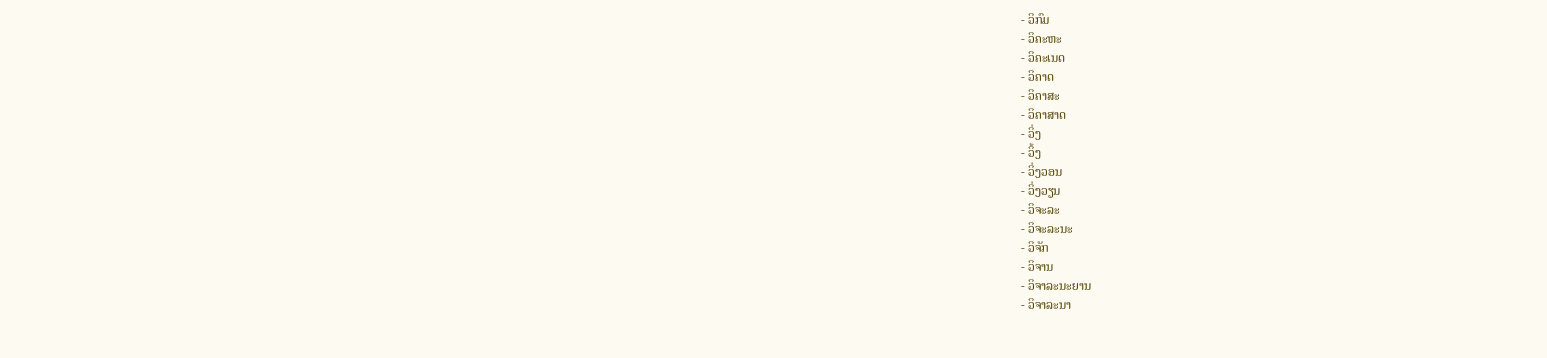- ວິກົມ
- ວິຄະຫະ
- ວິຄະເນດ
- ວິຄາດ
- ວິຄາສະ
- ວິຄາສາດ
- ວິ່ງ
- ວິ້ງ
- ວິ່ງວອນ
- ວິ່ງວຽນ
- ວິຈະລະ
- ວິຈະລະນະ
- ວິຈັກ
- ວິຈານ
- ວິຈາລະນະຍານ
- ວິຈາລະນາ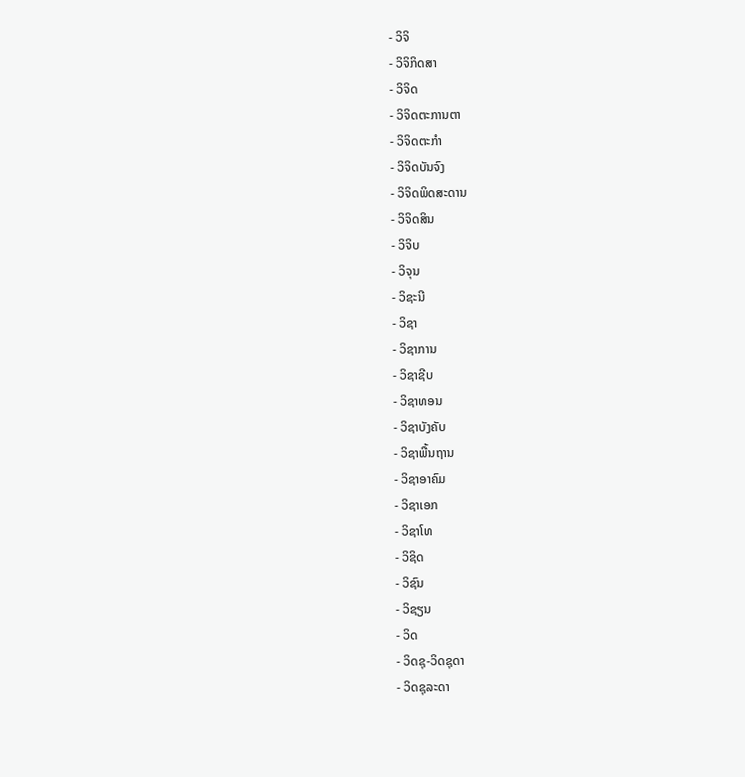- ວິຈິ
- ວິຈິກິດສາ
- ວິຈິດ
- ວິຈິດຕະການຕາ
- ວິຈິດຕະກຳ
- ວິຈິດບັນຈົງ
- ວິຈິດພິດສະດານ
- ວິຈິດສິນ
- ວິຈິບ
- ວິຈຸນ
- ວິຊະນີ
- ວິຊາ
- ວິຊາການ
- ວິຊາຊີບ
- ວິຊາທອນ
- ວິຊາບັງຄັບ
- ວິຊາພື້ນຖານ
- ວິຊາອາຄົມ
- ວິຊາເອກ
- ວິຊາໂທ
- ວິຊິດ
- ວິຊົນ
- ວິຊຽນ
- ວິດ
- ວິດຊຸ-ວິດຊຸດາ
- ວິດຊຸລະດາ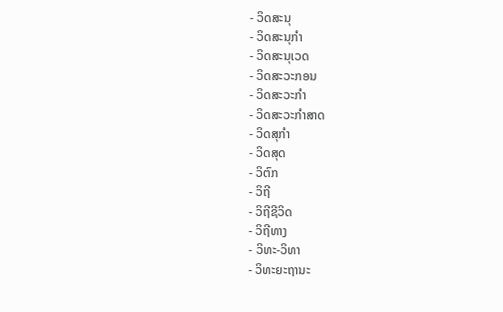- ວິດສະນຸ
- ວິດສະນຸກຳ
- ວິດສະນຸເວດ
- ວິດສະວະກອນ
- ວິດສະວະກຳ
- ວິດສະວະກຳສາດ
- ວິດສຸກຳ
- ວິດສຸດ
- ວິຕົກ
- ວິຖີ
- ວິຖີຊີວິດ
- ວິຖີທາງ
- ວິທະ-ວິທາ
- ວິທະຍະຖານະ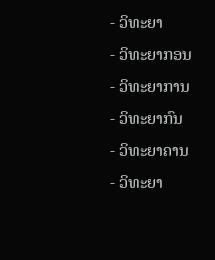- ວິທະຍາ
- ວິທະຍາກອນ
- ວິທະຍາການ
- ວິທະຍາກົນ
- ວິທະຍາຄານ
- ວິທະຍາ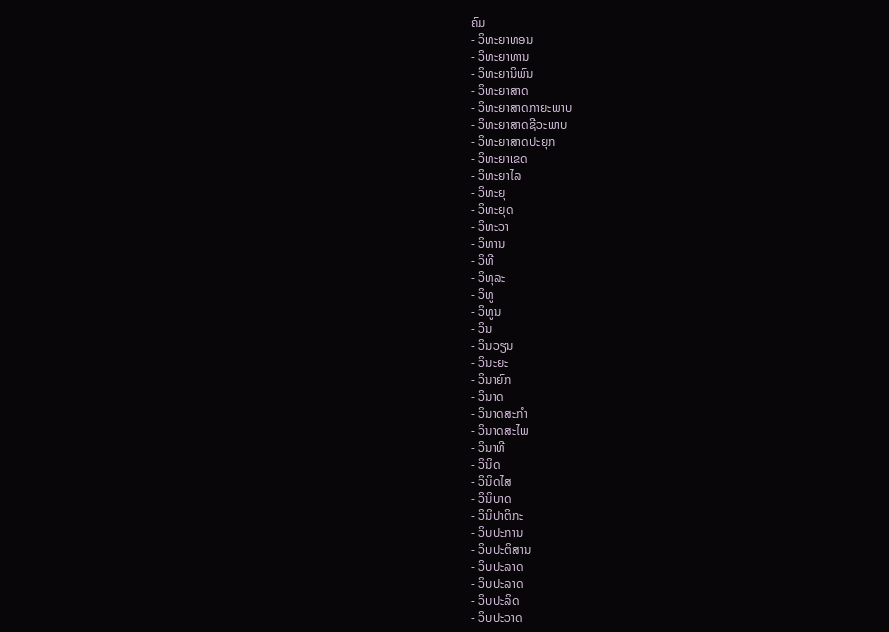ຄົມ
- ວິທະຍາທອນ
- ວິທະຍາທານ
- ວິທະຍານິພົນ
- ວິທະຍາສາດ
- ວິທະຍາສາດກາຍະພາບ
- ວິທະຍາສາດຊີວະພາບ
- ວິທະຍາສາດປະຍຸກ
- ວິທະຍາເຂດ
- ວິທະຍາໄລ
- ວິທະຍຸ
- ວິທະຍຸດ
- ວິທະວາ
- ວິທານ
- ວິທີ
- ວິທຸລະ
- ວິທູ
- ວິທູນ
- ວິນ
- ວິນວຽນ
- ວິນະຍະ
- ວິນາຍົກ
- ວິນາດ
- ວິນາດສະກຳ
- ວິນາດສະໄພ
- ວິນາທີ
- ວິນິດ
- ວິນິດໄສ
- ວິນິບາດ
- ວິນິປາຕິກະ
- ວິບປະການ
- ວິບປະຕິສານ
- ວິບປະລາດ
- ວິບປະລາດ
- ວິບປະລິດ
- ວິບປະວາດ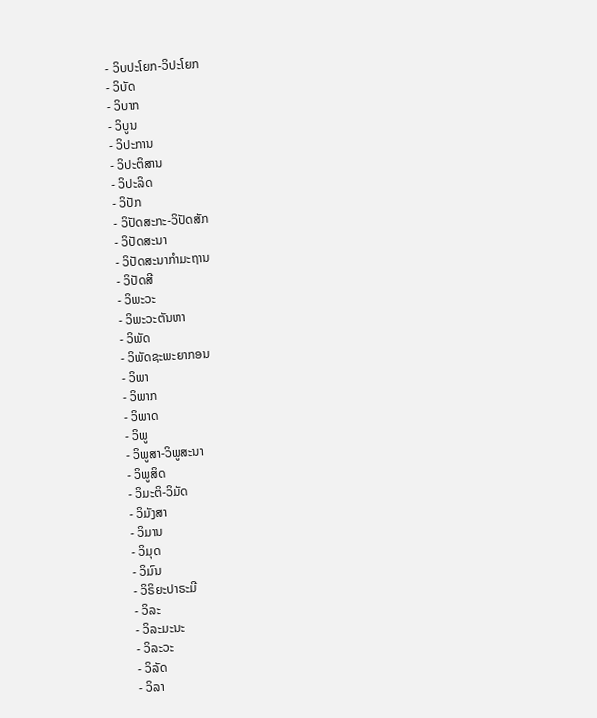- ວິບປະໂຍກ-ວິປະໂຍກ
- ວິບັດ
- ວິບາກ
- ວິບູນ
- ວິປະການ
- ວິປະຕິສານ
- ວິປະລິດ
- ວິປັກ
- ວິປັດສະກະ-ວິປັດສັກ
- ວິປັດສະນາ
- ວິປັດສະນາກຳມະຖານ
- ວິປັດສີ
- ວິພະວະ
- ວິພະວະຕັນຫາ
- ວິພັດ
- ວິພັດຊະພະຍາກອນ
- ວິພາ
- ວິພາກ
- ວິພາດ
- ວິພູ
- ວິພູສາ-ວິພູສະນາ
- ວິພູສິດ
- ວິມະຕິ-ວິມັດ
- ວິມັງສາ
- ວິມານ
- ວິມຸດ
- ວິມົນ
- ວິຣິຍະປາຣະມີ
- ວິລະ
- ວິລະມະນະ
- ວິລະວະ
- ວິລັດ
- ວິລາ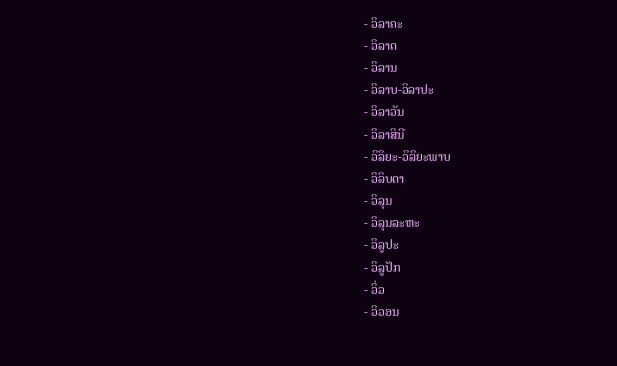- ວິລາຄະ
- ວິລາດ
- ວິລານ
- ວິລາບ-ວິລາປະ
- ວິລາວັນ
- ວິລາສິນີ
- ວິລິຍະ-ວິລິຍະພາບ
- ວິລິບດາ
- ວິລຸນ
- ວິລຸນລະຫະ
- ວິລູປະ
- ວິລູປັກ
- ວິ່ວ
- ວິວອນ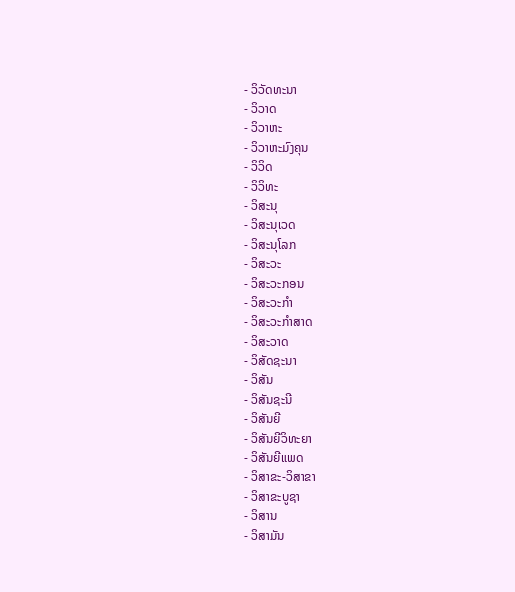- ວິວັດທະນາ
- ວິວາດ
- ວິວາຫະ
- ວິວາຫະມົງຄຸນ
- ວິວິດ
- ວິວິທະ
- ວິສະນຸ
- ວິສະນຸເວດ
- ວິສະນຸໂລກ
- ວິສະວະ
- ວິສະວະກອນ
- ວິສະວະກຳ
- ວິສະວະກຳສາດ
- ວິສະວາດ
- ວິສັດຊະນາ
- ວິສັນ
- ວິສັນຊະນີ
- ວິສັນຍີ
- ວິສັນຍີວິທະຍາ
- ວິສັນຍີແພດ
- ວິສາຂະ-ວິສາຂາ
- ວິສາຂະບູຊາ
- ວິສານ
- ວິສາມັນ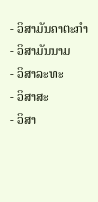- ວິສາມັນຄາຕະກຳ
- ວິສາມັນນາມ
- ວິສາລະທະ
- ວິສາສະ
- ວິສາ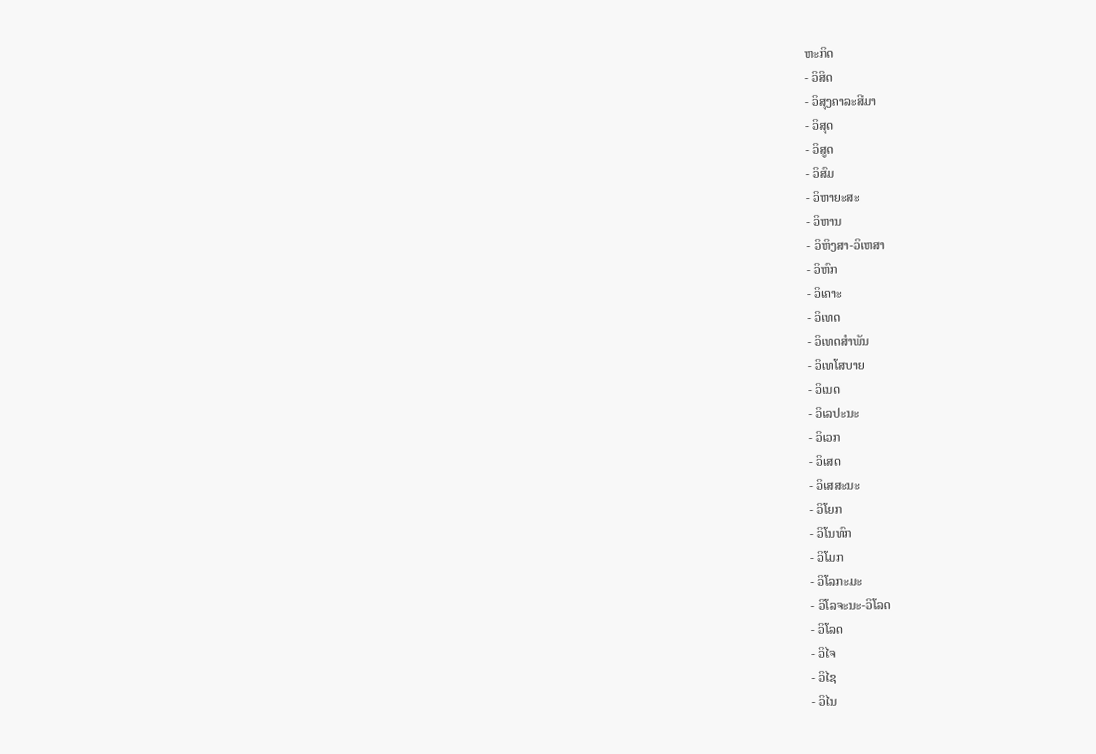ຫະກິດ
- ວິສິດ
- ວິສຸງຄາລະສີມາ
- ວິສຸດ
- ວິສູດ
- ວິສົມ
- ວິຫາຍະສະ
- ວິຫານ
- ວິຫິງສາ-ວິເຫສາ
- ວິຫົກ
- ວິເຄາະ
- ວິເທດ
- ວິເທດສຳພັນ
- ວິເທໂສບາຍ
- ວິເນດ
- ວິເລປະນະ
- ວິເວກ
- ວິເສດ
- ວິເສສະນະ
- ວິໂຍກ
- ວິໂນທົກ
- ວິໂມກ
- ວິໂລກະມະ
- ວິໂລຈະນະ-ວິໂລດ
- ວິໂລດ
- ວິໄຈ
- ວິໄຊ
- ວິໄນ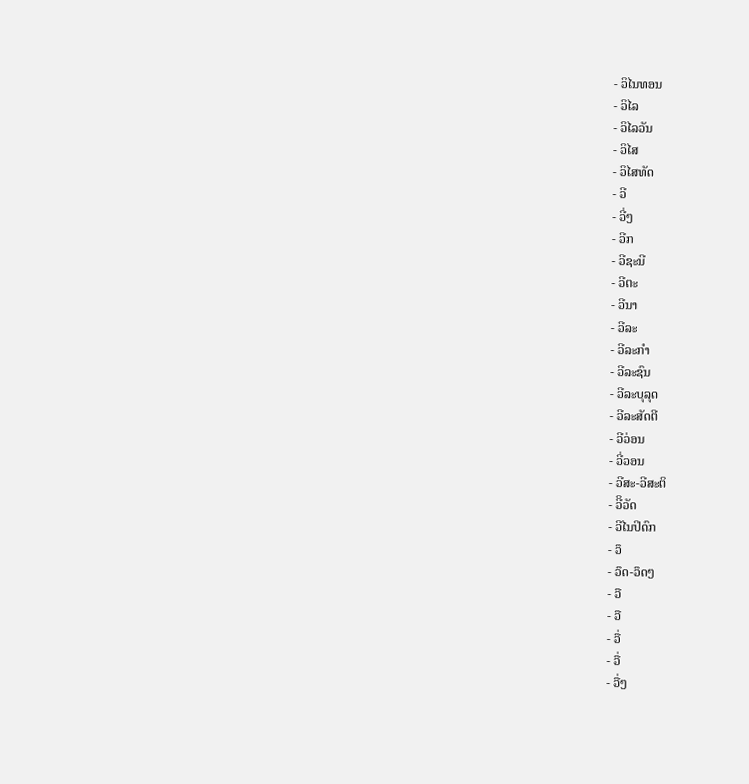- ວິໄນທອນ
- ວິໄລ
- ວິໄລວັນ
- ວິໄສ
- ວິໄສທັດ
- ວີ
- ວີ່ໆ
- ວີກ
- ວີຊະນີ
- ວີຕະ
- ວີນາ
- ວີລະ
- ວີລະກຳ
- ວີລະຊົນ
- ວີລະບຸລຸດ
- ວີລະສັດຕີ
- ວີວ່ອນ
- ວີ່ວອນ
- ວີສະ-ວີສະຕິ
- ວີິວັດ
- ວີໄນປິດົກ
- ວຶ
- ວຶດ-ວຶດໆ
- ວື
- ວື
- ວື່
- ວື່
- ວື່ໆ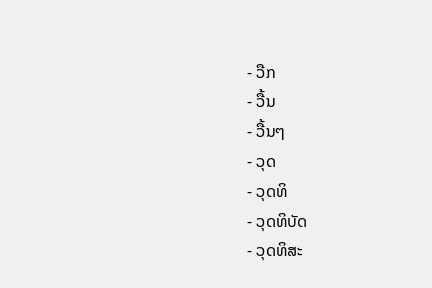- ວືກ
- ວື້ນ
- ວື້ນໆ
- ວຸດ
- ວຸດທິ
- ວຸດທິບັດ
- ວຸດທິສະ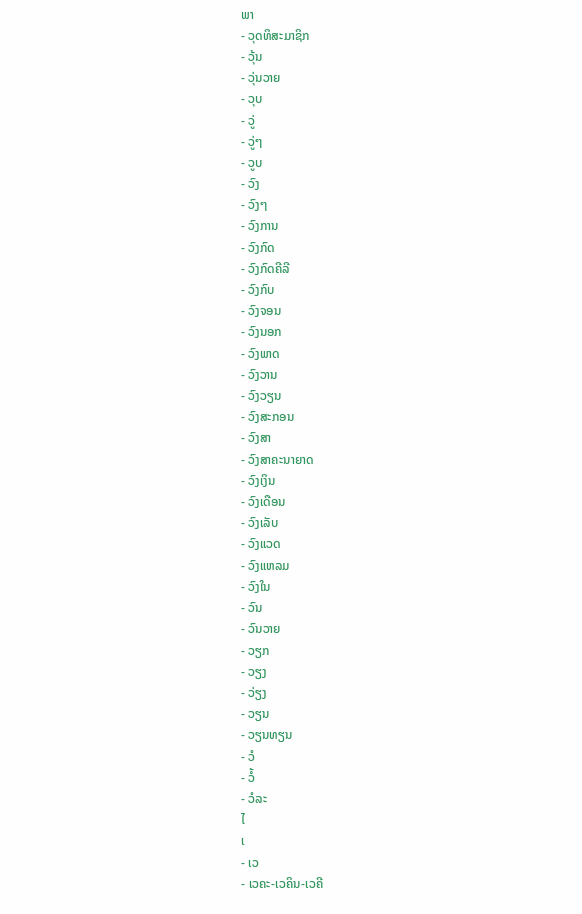ພາ
- ວຸດທິສະມາຊິກ
- ວຸ້ນ
- ວຸ່ນວາຍ
- ວຸບ
- ວູ່
- ວູ່ໆ
- ວູບ
- ວົງ
- ວົງໆ
- ວົງການ
- ວົງກົດ
- ວົງກົດຄີລີ
- ວົງກົບ
- ວົງຈອນ
- ວົງນອກ
- ວົງພາດ
- ວົງວານ
- ວົງວຽນ
- ວົງສະກອນ
- ວົງສາ
- ວົງສາຄະນາຍາດ
- ວົງເງິນ
- ວົງເດືອນ
- ວົງເລັບ
- ວົງແວດ
- ວົງແຫລມ
- ວົງໃນ
- ວົນ
- ວົນວາຍ
- ວຽກ
- ວຽງ
- ວ່ຽງ
- ວຽນ
- ວຽນທຽນ
- ວໍ
- ວໍ້
- ວໍລະ
ໄ
ເ
- ເວ
- ເວຄະ-ເວຄິນ-ເວຄີ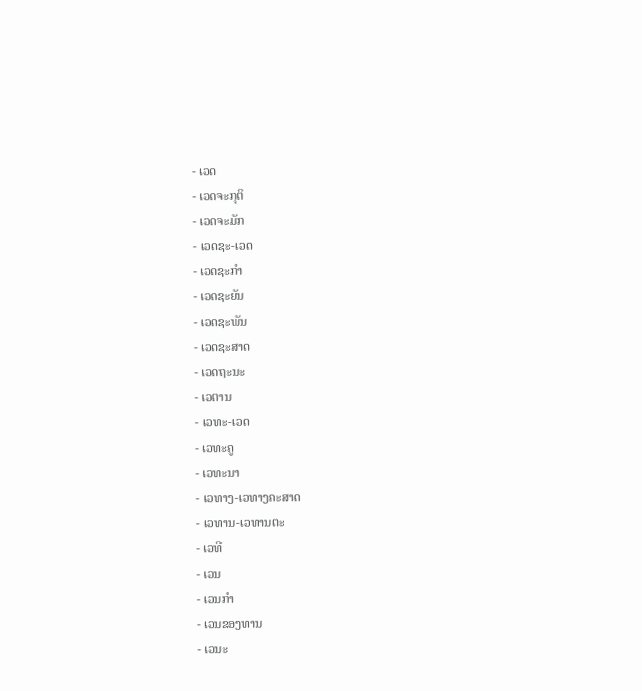- ເວດ
- ເວດຈະກຸຕິ
- ເວດຈະມັກ
- ເວດຊະ-ເວດ
- ເວດຊະກຳ
- ເວດຊະຍັນ
- ເວດຊະພັນ
- ເວດຊະສາດ
- ເວດຖະນະ
- ເວຕານ
- ເວທະ-ເວດ
- ເວທະຄູ
- ເວທະນາ
- ເວທາງ-ເວທາງຄະສາດ
- ເວທານ-ເວທານຕະ
- ເວທີ
- ເວນ
- ເວນກໍາ
- ເວນຂອງທານ
- ເວນະ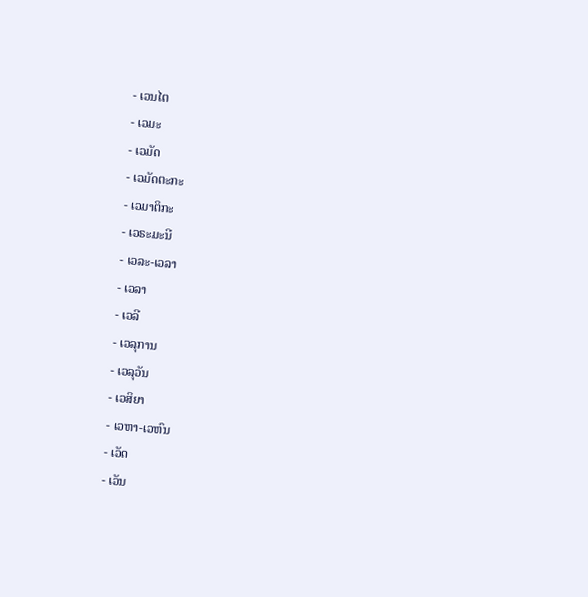- ເວນໄຕ
- ເວມະ
- ເວມັດ
- ເວມັດຕະກະ
- ເວມາຕິກະ
- ເວຣະມະນີ
- ເວລະ-ເວລາ
- ເວລາ
- ເວລີ
- ເວລຸການ
- ເວລຸວັນ
- ເວສິຍາ
- ເວຫາ-ເວຫົນ
- ເວັດ
- ເວັນ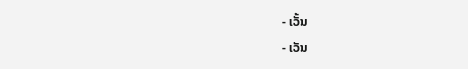- ເວັ້ນ
- ເວັນ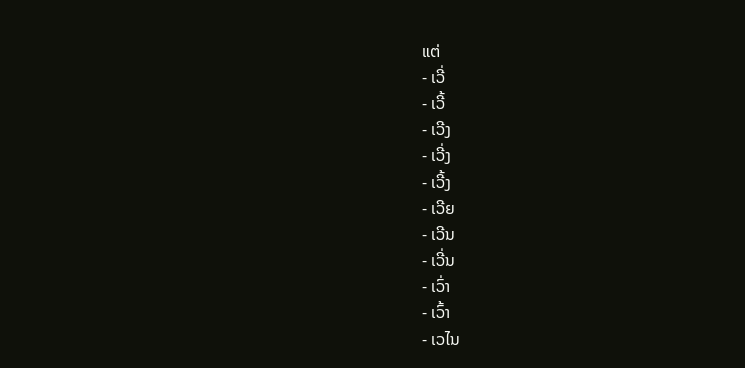ແຕ່
- ເວີ່
- ເວີ້
- ເວີງ
- ເວີ່ງ
- ເວີ້ງ
- ເວີຍ
- ເວີນ
- ເວີ່ນ
- ເວົ່າ
- ເວົ້າ
- ເວໄນ